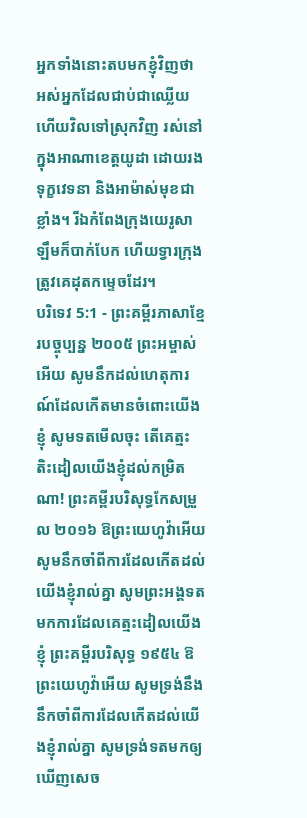អ្នកទាំងនោះតបមកខ្ញុំវិញថា អស់អ្នកដែលជាប់ជាឈ្លើយ ហើយវិលទៅស្រុកវិញ រស់នៅក្នុងអាណាខេត្តយូដា ដោយរងទុក្ខវេទនា និងអាម៉ាស់មុខជាខ្លាំង។ រីឯកំពែងក្រុងយេរូសាឡឹមក៏បាក់បែក ហើយទ្វារក្រុងត្រូវគេដុតកម្ទេចដែរ។
បរិទេវ 5:1 - ព្រះគម្ពីរភាសាខ្មែរបច្ចុប្បន្ន ២០០៥ ព្រះអម្ចាស់អើយ សូមនឹកដល់ហេតុការណ៍ដែលកើតមានចំពោះយើងខ្ញុំ សូមទតមើលចុះ តើគេត្មះតិះដៀលយើងខ្ញុំដល់កម្រិតណា! ព្រះគម្ពីរបរិសុទ្ធកែសម្រួល ២០១៦ ឱព្រះយេហូវ៉ាអើយ សូមនឹកចាំពីការដែលកើតដល់យើងខ្ញុំរាល់គ្នា សូមព្រះអង្គទតមកការដែលគេត្មះដៀលយើងខ្ញុំ ព្រះគម្ពីរបរិសុទ្ធ ១៩៥៤ ឱព្រះយេហូវ៉ាអើយ សូមទ្រង់នឹងនឹកចាំពីការដែលកើតដល់យើងខ្ញុំរាល់គ្នា សូមទ្រង់ទតមកឲ្យឃើញសេច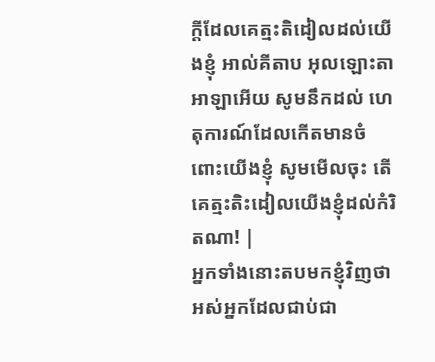ក្ដីដែលគេត្មះតិដៀលដល់យើងខ្ញុំ អាល់គីតាប អុលឡោះតាអាឡាអើយ សូមនឹកដល់ ហេតុការណ៍ដែលកើតមានចំពោះយើងខ្ញុំ សូមមើលចុះ តើគេត្មះតិះដៀលយើងខ្ញុំដល់កំរិតណា! |
អ្នកទាំងនោះតបមកខ្ញុំវិញថា អស់អ្នកដែលជាប់ជា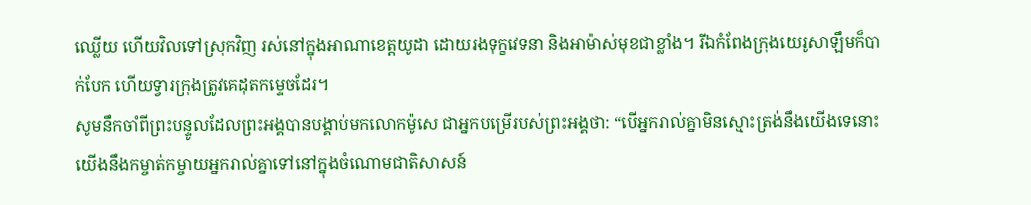ឈ្លើយ ហើយវិលទៅស្រុកវិញ រស់នៅក្នុងអាណាខេត្តយូដា ដោយរងទុក្ខវេទនា និងអាម៉ាស់មុខជាខ្លាំង។ រីឯកំពែងក្រុងយេរូសាឡឹមក៏បាក់បែក ហើយទ្វារក្រុងត្រូវគេដុតកម្ទេចដែរ។
សូមនឹកចាំពីព្រះបន្ទូលដែលព្រះអង្គបានបង្គាប់មកលោកម៉ូសេ ជាអ្នកបម្រើរបស់ព្រះអង្គថា: “បើអ្នករាល់គ្នាមិនស្មោះត្រង់នឹងយើងទេនោះ យើងនឹងកម្ចាត់កម្ចាយអ្នករាល់គ្នាទៅនៅក្នុងចំណោមជាតិសាសន៍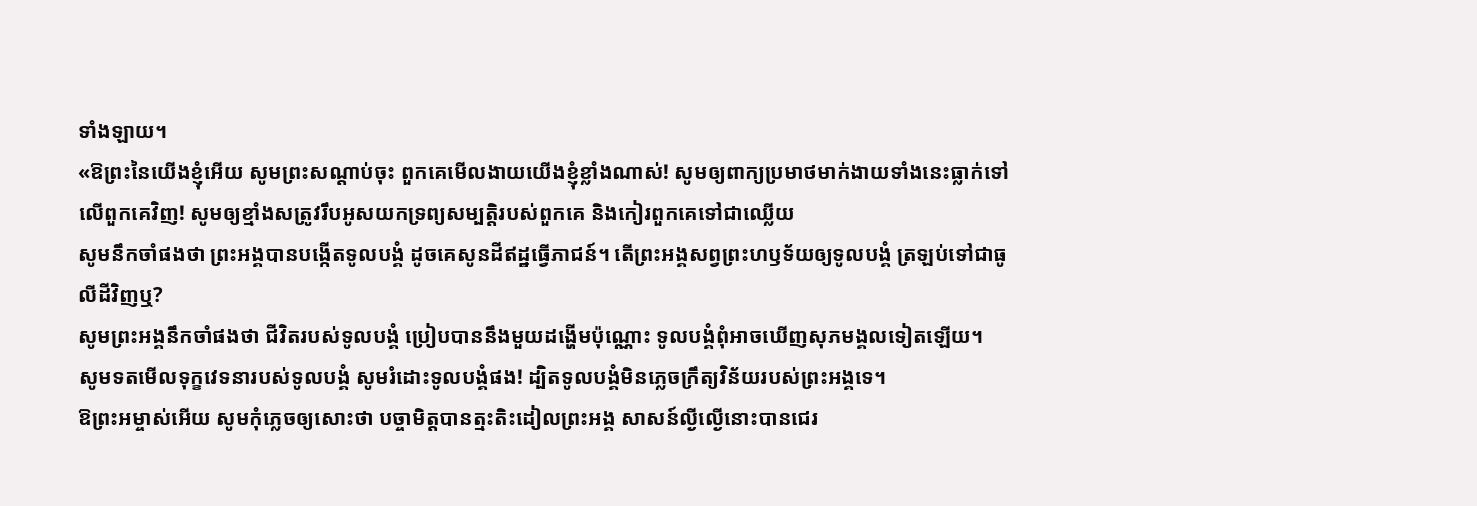ទាំងឡាយ។
«ឱព្រះនៃយើងខ្ញុំអើយ សូមព្រះសណ្ដាប់ចុះ ពួកគេមើលងាយយើងខ្ញុំខ្លាំងណាស់! សូមឲ្យពាក្យប្រមាថមាក់ងាយទាំងនេះធ្លាក់ទៅលើពួកគេវិញ! សូមឲ្យខ្មាំងសត្រូវរឹបអូសយកទ្រព្យសម្បត្តិរបស់ពួកគេ និងកៀរពួកគេទៅជាឈ្លើយ
សូមនឹកចាំផងថា ព្រះអង្គបានបង្កើតទូលបង្គំ ដូចគេសូនដីឥដ្ឋធ្វើភាជន៍។ តើព្រះអង្គសព្វព្រះហឫទ័យឲ្យទូលបង្គំ ត្រឡប់ទៅជាធូលីដីវិញឬ?
សូមព្រះអង្គនឹកចាំផងថា ជីវិតរបស់ទូលបង្គំ ប្រៀបបាននឹងមួយដង្ហើមប៉ុណ្ណោះ ទូលបង្គំពុំអាចឃើញសុភមង្គលទៀតឡើយ។
សូមទតមើលទុក្ខវេទនារបស់ទូលបង្គំ សូមរំដោះទូលបង្គំផង! ដ្បិតទូលបង្គំមិនភ្លេចក្រឹត្យវិន័យរបស់ព្រះអង្គទេ។
ឱព្រះអម្ចាស់អើយ សូមកុំភ្លេចឲ្យសោះថា បច្ចាមិត្តបានត្មះតិះដៀលព្រះអង្គ សាសន៍ល្ងីល្ងើនោះបានជេរ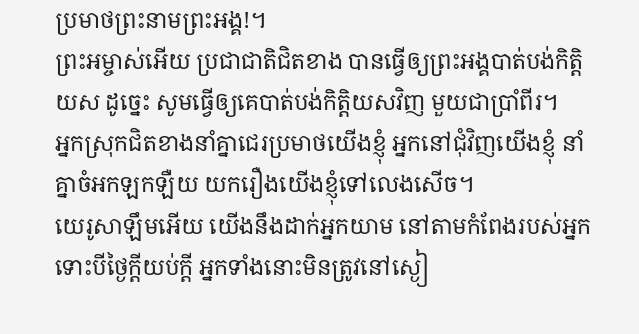ប្រមាថព្រះនាមព្រះអង្គ!។
ព្រះអម្ចាស់អើយ ប្រជាជាតិជិតខាង បានធ្វើឲ្យព្រះអង្គបាត់បង់កិត្តិយស ដូច្នេះ សូមធ្វើឲ្យគេបាត់បង់កិត្តិយសវិញ មួយជាប្រាំពីរ។
អ្នកស្រុកជិតខាងនាំគ្នាជេរប្រមាថយើងខ្ញុំ អ្នកនៅជុំវិញយើងខ្ញុំ នាំគ្នាចំអកឡកឡឺយ យករឿងយើងខ្ញុំទៅលេងសើច។
យេរូសាឡឹមអើយ យើងនឹងដាក់អ្នកយាម នៅតាមកំពែងរបស់អ្នក ទោះបីថ្ងៃក្ដីយប់ក្ដី អ្នកទាំងនោះមិនត្រូវនៅស្ងៀ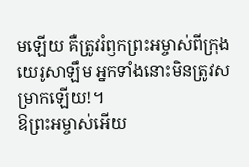មឡើយ គឺត្រូវរំឭកព្រះអម្ចាស់ពីក្រុងយេរូសាឡឹម អ្នកទាំងនោះមិនត្រូវសម្រាកឡើយ!។
ឱព្រះអម្ចាស់អើយ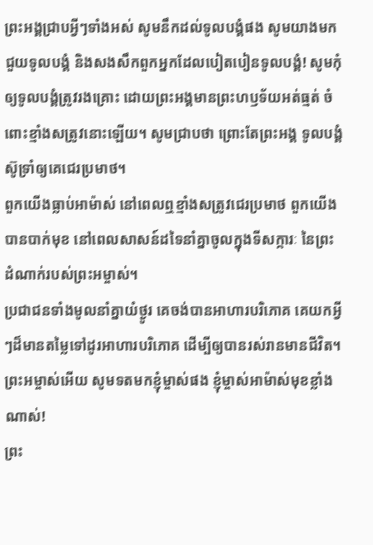ព្រះអង្គជ្រាបអ្វីៗទាំងអស់ សូមនឹកដល់ទូលបង្គំផង សូមយាងមកជួយទូលបង្គំ និងសងសឹកពួកអ្នកដែលបៀតបៀនទូលបង្គំ! សូមកុំឲ្យទូលបង្គំត្រូវរងគ្រោះ ដោយព្រះអង្គមានព្រះហឫទ័យអត់ធ្មត់ ចំពោះខ្មាំងសត្រូវនោះឡើយ។ សូមជ្រាបថា ព្រោះតែព្រះអង្គ ទូលបង្គំស៊ូទ្រាំឲ្យគេជេរប្រមាថ។
ពួកយើងធ្លាប់អាម៉ាស់ នៅពេលឮខ្មាំងសត្រូវជេរប្រមាថ ពួកយើងបានបាក់មុខ នៅពេលសាសន៍ដទៃនាំគ្នាចូលក្នុងទីសក្ការៈ នៃព្រះដំណាក់របស់ព្រះអម្ចាស់។
ប្រជាជនទាំងមូលនាំគ្នាយំថ្ងូរ គេចង់បានអាហារបរិភោគ គេយកអ្វីៗដ៏មានតម្លៃទៅដូរអាហារបរិភោគ ដើម្បីឲ្យបានរស់រានមានជីវិត។ ព្រះអម្ចាស់អើយ សូមទតមកខ្ញុំម្ចាស់ផង ខ្ញុំម្ចាស់អាម៉ាស់មុខខ្លាំងណាស់!
ព្រះ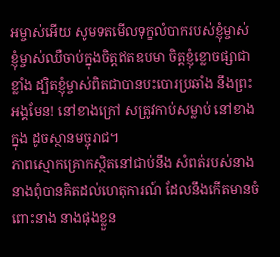អម្ចាស់អើយ សូមទតមើលទុក្ខលំបាករបស់ខ្ញុំម្ចាស់ ខ្ញុំម្ចាស់ឈឺចាប់ក្នុងចិត្តឥតឧបមា ចិត្តខ្ញុំខ្លោចផ្សាជាខ្លាំង ដ្បិតខ្ញុំម្ចាស់ពិតជាបានបះបោរប្រឆាំង នឹងព្រះអង្គមែន! នៅខាងក្រៅ សត្រូវកាប់សម្លាប់ នៅខាងក្នុង ដូចស្ថានមច្ចុរាជ។
ភាពស្មោកគ្រោកស្ថិតនៅជាប់នឹង សំពត់របស់នាង នាងពុំបានគិតដល់ហេតុការណ៍ ដែលនឹងកើតមានចំពោះនាង នាងផុងខ្លួន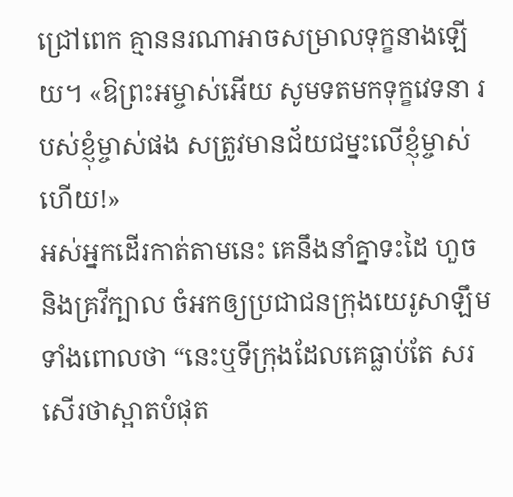ជ្រៅពេក គ្មាននរណាអាចសម្រាលទុក្ខនាងឡើយ។ «ឱព្រះអម្ចាស់អើយ សូមទតមកទុក្ខវេទនា របស់ខ្ញុំម្ចាស់ផង សត្រូវមានជ័យជម្នះលើខ្ញុំម្ចាស់ហើយ!»
អស់អ្នកដើរកាត់តាមនេះ គេនឹងនាំគ្នាទះដៃ ហួច និងគ្រវីក្បាល ចំអកឲ្យប្រជាជនក្រុងយេរូសាឡឹម ទាំងពោលថា “នេះឬទីក្រុងដែលគេធ្លាប់តែ សរសើរថាស្អាតបំផុត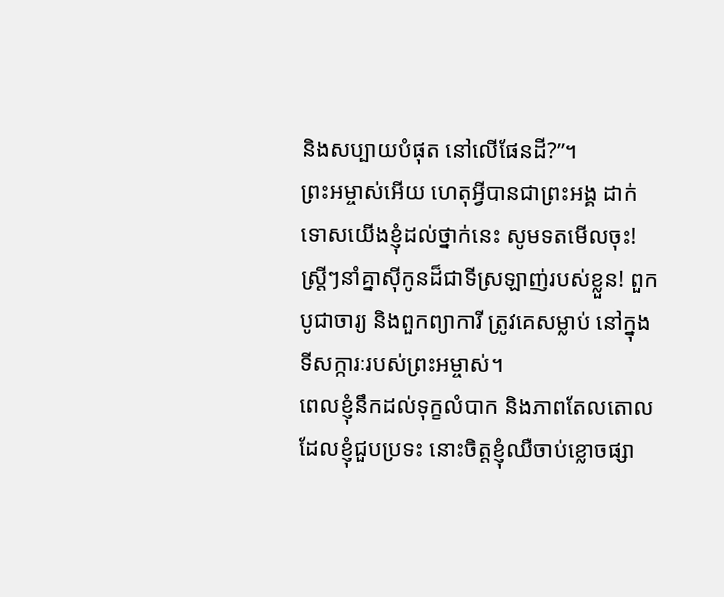និងសប្បាយបំផុត នៅលើផែនដី?”។
ព្រះអម្ចាស់អើយ ហេតុអ្វីបានជាព្រះអង្គ ដាក់ទោសយើងខ្ញុំដល់ថ្នាក់នេះ សូមទតមើលចុះ! ស្ត្រីៗនាំគ្នាស៊ីកូនដ៏ជាទីស្រឡាញ់របស់ខ្លួន! ពួកបូជាចារ្យ និងពួកព្យាការី ត្រូវគេសម្លាប់ នៅក្នុងទីសក្ការៈរបស់ព្រះអម្ចាស់។
ពេលខ្ញុំនឹកដល់ទុក្ខលំបាក និងភាពតែលតោល ដែលខ្ញុំជួបប្រទះ នោះចិត្តខ្ញុំឈឺចាប់ខ្លោចផ្សា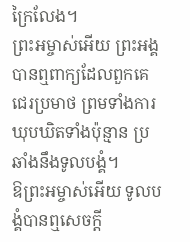ក្រៃលែង។
ព្រះអម្ចាស់អើយ ព្រះអង្គបានឮពាក្យដែលពួកគេជេរប្រមាថ ព្រមទាំងការឃុបឃិតទាំងប៉ុន្មាន ប្រឆាំងនឹងទូលបង្គំ។
ឱព្រះអម្ចាស់អើយ ទូលបង្គំបានឮសេចក្ដី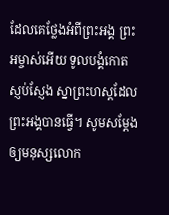ដែលគេថ្លែងអំពីព្រះអង្គ ព្រះអម្ចាស់អើយ ទូលបង្គំកោតស្ញប់ស្ញែង ស្នាព្រះហស្ដដែលព្រះអង្គបានធ្វើ។ សូមសម្តែងឲ្យមនុស្សលោក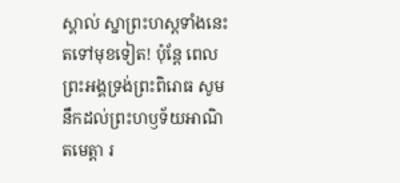ស្គាល់ ស្នាព្រះហស្ដទាំងនេះ តទៅមុខទៀត! ប៉ុន្តែ ពេលព្រះអង្គទ្រង់ព្រះពិរោធ សូមនឹកដល់ព្រះហឫទ័យអាណិតមេត្តា រ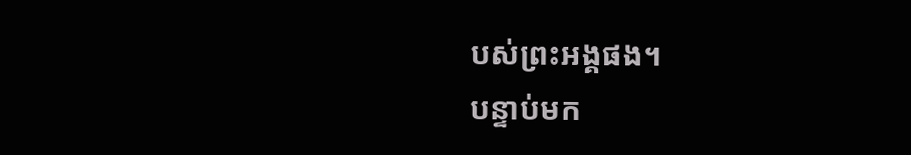បស់ព្រះអង្គផង។
បន្ទាប់មក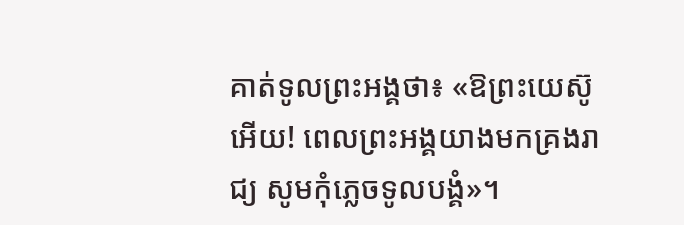គាត់ទូលព្រះអង្គថា៖ «ឱព្រះយេស៊ូអើយ! ពេលព្រះអង្គយាងមកគ្រងរាជ្យ សូមកុំភ្លេចទូលបង្គំ»។